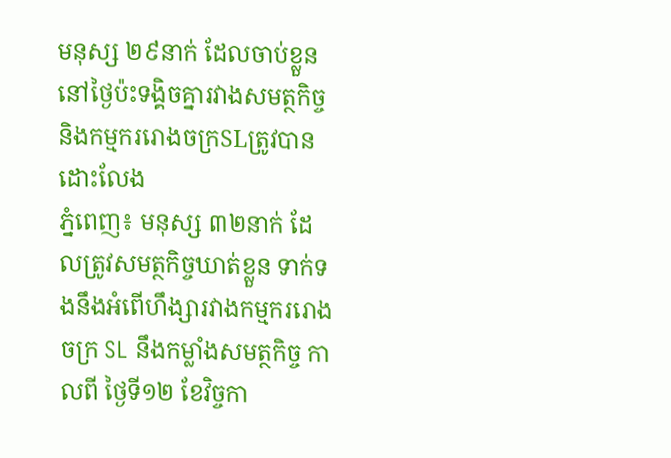មនុស្ស ២៩នាក់ ដែលចាប់ខ្លួននៅថ្ងៃប៉ះទង្គិចគ្នារវាងសមត្ថកិច្ច និងកម្មកររោងចក្រSLត្រូវបានដោះលែង
ភ្នំពេញ៖ មនុស្ស ៣២នាក់ ដែលត្រូវសមត្ថកិច្ចឃាត់ខ្លួន ទាក់ទងនឹងអំពើហឹង្សារវាងកម្មកររោងចក្រ SL នឹងកម្លាំងសមត្ថកិច្ច កាលពី ថ្ងៃទី១២ ខែវិច្ចកា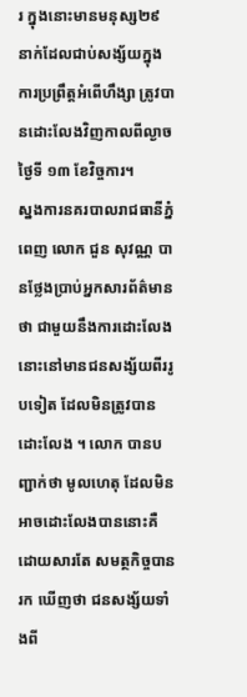រ ក្នុងនោះមានមនុស្ស២៩ នាក់ដែលជាប់សង្ស័យក្នុងការប្រព្រឹត្តអំពើហឹង្សា ត្រូវបានដោះលែងវិញកាលពីល្ងាចថ្ងៃទី ១៣ ខែវិច្ចការ។
ស្នងការនគរបាលរាជធានីភ្នំពេញ លោក ជួន សុវណ្ណ បានថ្លែងប្រាប់អ្នកសារព័ត៌មានថា ជាមួយនឹងការដោះលែងនោះនៅមានជនសង្ស័យពីររូបទៀត ដែលមិនត្រូវបានដោះលែង ។ លោក បានបញ្ជាក់ថា មូលហេតុ ដែលមិនអាចដោះលែងបាននោះគឺ ដោយសារតែ សមត្ថកិច្ចបានរក ឃើញថា ជនសង្ស័យទាំងពី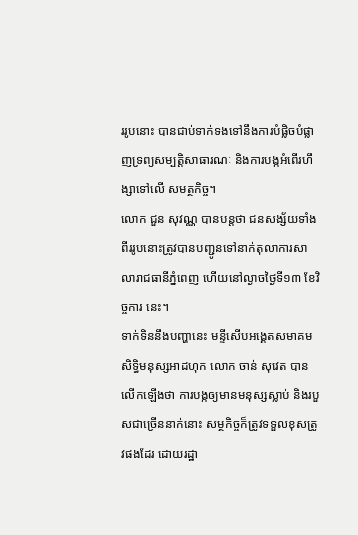ររូបនោះ បានជាប់ទាក់ទងទៅនឹងការបំផ្លិចបំផ្លាញទ្រព្យសម្បតិ្តសាធារណៈ និងការបង្កអំពើរហឹង្សាទៅលើ សមត្ថកិច្ច។
លោក ជួន សុវណ្ណ បានបន្តថា ជនសង្ស័យទាំងពីររូបនោះត្រូវបានបញ្ជូនទៅនាក់តុលាការសាលារាជធានីភ្នំពេញ ហើយនៅល្ងាចថ្ងៃទី១៣ ខែវិច្ចការ នេះ។
ទាក់ទិននឹងបញ្ហានេះ មន្ទីសើបអង្គេតសមាគមសិទ្ធិមនុស្សអាដហុក លោក ចាន់ សុវេត បានលើកឡើងថា ការបង្កឲ្យមានមនុស្សស្លាប់ និងរបួសជាច្រើននាក់នោះ សម្ថកិច្ចក៏ត្រូវទទួលខុសត្រូវផងដែរ ដោយរដ្ឋា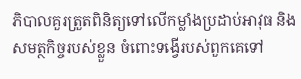ភិបាលគួរត្រួតពិនិត្យទៅលើកម្លាំងប្រដាប់អាវុធ និងសមត្ថកិច្ចរបស់ខ្លួន ចំពោះទង្វើរបស់ពួកគេទៅ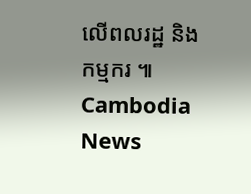លើពលរដ្ឋ និងកម្មករ ៕ Cambodia News